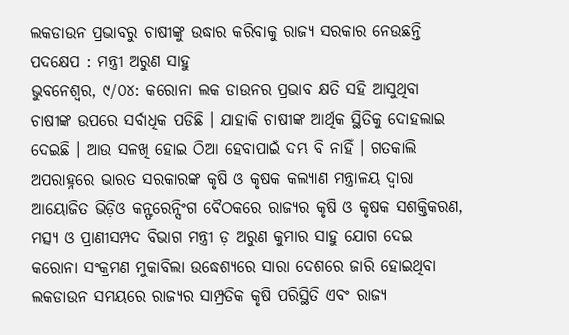ଲକଡାଉନ ପ୍ରଭାବରୁ ଚାଷୀଙ୍କୁ ଉଦ୍ଧାର କରିବାକୁ ରାଜ୍ୟ ସରକାର ନେଉଛନ୍ତି ପଦକ୍ଷେପ : ମନ୍ତ୍ରୀ ଅରୁଣ ସାହୁ
ଭୁବନେଶ୍ୱର, ୯/୦୪: କରୋନା ଲକ ଡାଉନର ପ୍ରଭାବ କ୍ଷତି ସହି ଆସୁଥିବା ଚାଷୀଙ୍କ ଉପରେ ସର୍ବାଧିକ ପଡିଛି । ଯାହାକି ଚାଷୀଙ୍କ ଆର୍ଥିକ ସ୍ଥିତିକୁ ଦୋହଲାଇ ଦେଇଛି । ଆଉ ସଳଖି ହୋଇ ଠିଆ ହେବାପାଇଁ ଦମ୍ଭ ବି ନାହିଁ । ଗତକାଲି ଅପରାହ୍ନରେ ଭାରତ ସରକାରଙ୍କ କୃଷି ଓ କୃଷକ କଲ୍ୟାଣ ମନ୍ତ୍ରାଳୟ ଦ୍ୱାରା ଆୟୋଜିତ ଭିଡ଼ିଓ କନ୍ଫରେନ୍ସିଂଗ ବୈଠକରେ ରାଜ୍ୟର କୃଷି ଓ କୃଷକ ସଶକ୍ତିକରଣ, ମତ୍ସ୍ୟ ଓ ପ୍ରାଣୀସମ୍ପଦ ବିଭାଗ ମନ୍ତ୍ରୀ ଡ଼ ଅରୁଣ କୁମାର ସାହୁ ଯୋଗ ଦେଇ କରୋନା ସଂକ୍ରମଣ ମୁକାବିଲା ଉଦ୍ଧେଶ୍ୟରେ ସାରା ଦେଶରେ ଜାରି ହୋଇଥିବା ଲକଡାଉନ ସମୟରେ ରାଜ୍ୟର ସାମ୍ପ୍ରତିକ କୃଷି ପରିସ୍ଥିତି ଏବଂ ରାଜ୍ୟ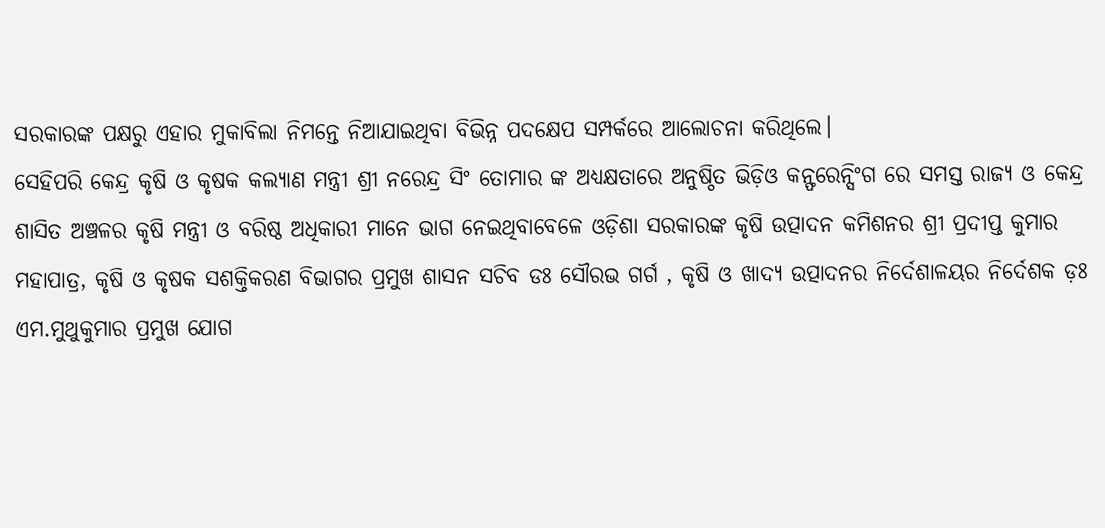ସରକାରଙ୍କ ପକ୍ଷରୁ ଏହାର ମୁକାବିଲା ନିମନ୍ତେ ନିଆଯାଇଥିବା ବିଭିନ୍ନ ପଦକ୍ଷେପ ସମ୍ପର୍କରେ ଆଲୋଚନା କରିଥିଲେ।
ସେହିପରି କେନ୍ଦ୍ର କୃଷି ଓ କୃଷକ କଲ୍ୟାଣ ମନ୍ତ୍ରୀ ଶ୍ରୀ ନରେନ୍ଦ୍ର ସିଂ ତୋମାର ଙ୍କ ଅଧ୍ୟକ୍ଷତାରେ ଅନୁଷ୍ଠିତ ଭିଡ଼ିଓ କନ୍ଫରେନ୍ସିଂଗ ରେ ସମସ୍ତ ରାଜ୍ୟ ଓ କେନ୍ଦ୍ର ଶାସିତ ଅଞ୍ଚଳର କୃଷି ମନ୍ତ୍ରୀ ଓ ବରିଷ୍ଠ ଅଧିକାରୀ ମାନେ ଭାଗ ନେଇଥିବାବେଳେ ଓଡ଼ିଶା ସରକାରଙ୍କ କୃଷି ଉତ୍ପାଦନ କମିଶନର ଶ୍ରୀ ପ୍ରଦୀପ୍ତ କୁମାର ମହାପାତ୍ର, କୃଷି ଓ କୃଷକ ସଶକ୍ତିକରଣ ବିଭାଗର ପ୍ରମୁଖ ଶାସନ ସଚିବ ଡଃ ସୌରଭ ଗର୍ଗ , କୃଷି ଓ ଖାଦ୍ୟ ଉତ୍ପାଦନର ନିର୍ଦେଶାଳୟର ନିର୍ଦେଶକ ଡ଼ଃ ଏମ.ମୁଥୁକୁମାର ପ୍ରମୁଖ ଯୋଗ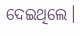ଦେଇଥିଲେ।